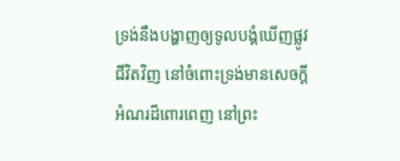ទ្រង់នឹងបង្ហាញឲ្យទូលបង្គំឃើញផ្លូវជីវិតវិញ នៅចំពោះទ្រង់មានសេចក្ដីអំណរដ៏ពោរពេញ នៅព្រះ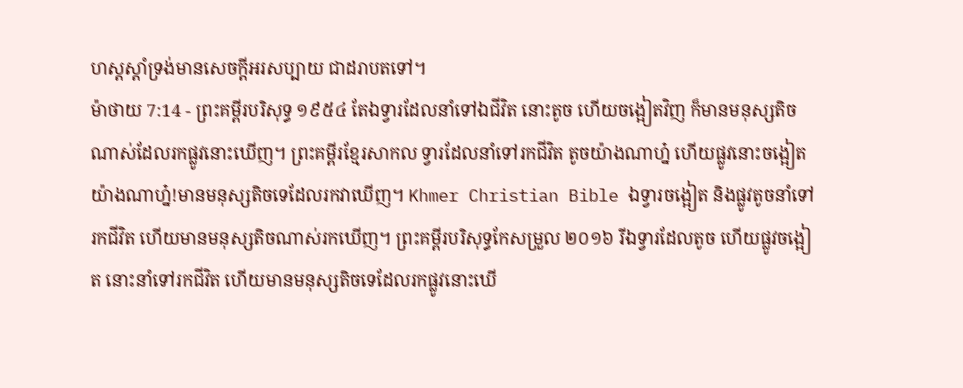ហស្តស្តាំទ្រង់មានសេចក្ដីអរសប្បាយ ជាដរាបតទៅ។
ម៉ាថាយ 7:14 - ព្រះគម្ពីរបរិសុទ្ធ ១៩៥៤ តែឯទ្វារដែលនាំទៅឯជីវិត នោះតូច ហើយចង្អៀតវិញ ក៏មានមនុស្សតិចណាស់ដែលរកផ្លូវនោះឃើញ។ ព្រះគម្ពីរខ្មែរសាកល ទ្វារដែលនាំទៅរកជីវិត តូចយ៉ាងណាហ្ន៎ ហើយផ្លូវនោះចង្អៀតយ៉ាងណាហ្ន៎!មានមនុស្សតិចទេដែលរកវាឃើញ។ Khmer Christian Bible ឯទ្វារចង្អៀត និងផ្លូវតូចនាំទៅរកជីវិត ហើយមានមនុស្សតិចណាស់រកឃើញ។ ព្រះគម្ពីរបរិសុទ្ធកែសម្រួល ២០១៦ រីឯទ្វារដែលតូច ហើយផ្លូវចង្អៀត នោះនាំទៅរកជីវិត ហើយមានមនុស្សតិចទេដែលរកផ្លូវនោះឃើ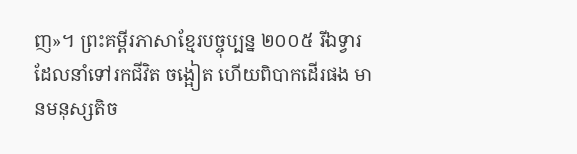ញ»។ ព្រះគម្ពីរភាសាខ្មែរបច្ចុប្បន្ន ២០០៥ រីឯទ្វារដែលនាំទៅរកជីវិត ចង្អៀត ហើយពិបាកដើរផង មានមនុស្សតិច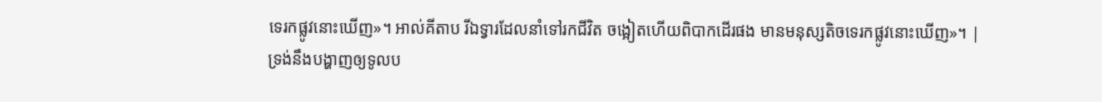ទេរកផ្លូវនោះឃើញ»។ អាល់គីតាប រីឯទ្វារដែលនាំទៅរកជីវិត ចង្អៀតហើយពិបាកដើរផង មានមនុស្សតិចទេរកផ្លូវនោះឃើញ»។ |
ទ្រង់នឹងបង្ហាញឲ្យទូលប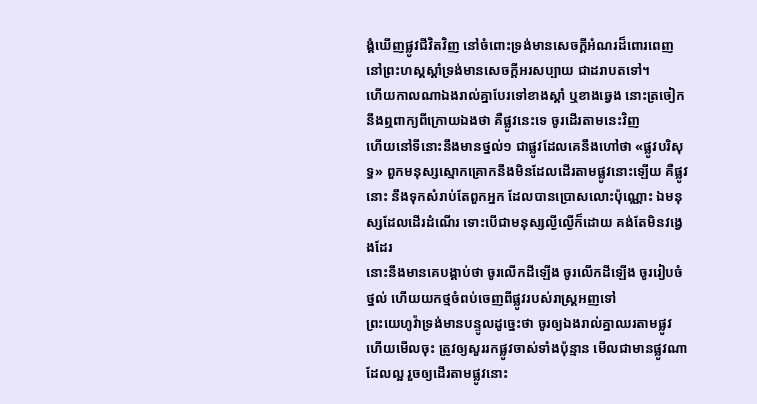ង្គំឃើញផ្លូវជីវិតវិញ នៅចំពោះទ្រង់មានសេចក្ដីអំណរដ៏ពោរពេញ នៅព្រះហស្តស្តាំទ្រង់មានសេចក្ដីអរសប្បាយ ជាដរាបតទៅ។
ហើយកាលណាឯងរាល់គ្នាបែរទៅខាងស្តាំ ឬខាងឆ្វេង នោះត្រចៀកនឹងឮពាក្យពីក្រោយឯងថា គឺផ្លូវនេះទេ ចូរដើរតាមនេះវិញ
ហើយនៅទីនោះនឹងមានថ្នល់១ ជាផ្លូវដែលគេនឹងហៅថា «ផ្លូវបរិសុទ្ធ» ពួកមនុស្សស្មោកគ្រោកនឹងមិនដែលដើរតាមផ្លូវនោះឡើយ គឺផ្លូវនោះ នឹងទុកសំរាប់តែពួកអ្នក ដែលបានប្រោសលោះប៉ុណ្ណោះ ឯមនុស្សដែលដើរដំណើរ ទោះបើជាមនុស្សល្ងីល្ងើក៏ដោយ គង់តែមិនវង្វេងដែរ
នោះនឹងមានគេបង្គាប់ថា ចូរលើកដីឡើង ចូរលើកដីឡើង ចូររៀបចំថ្នល់ ហើយយកថ្មចំពប់ចេញពីផ្លូវរបស់រាស្ត្រអញទៅ
ព្រះយេហូវ៉ាទ្រង់មានបន្ទូលដូច្នេះថា ចូរឲ្យឯងរាល់គ្នាឈរតាមផ្លូវ ហើយមើលចុះ ត្រូវឲ្យសួររកផ្លូវចាស់ទាំងប៉ុន្មាន មើលជាមានផ្លូវណាដែលល្អ រួចឲ្យដើរតាមផ្លូវនោះ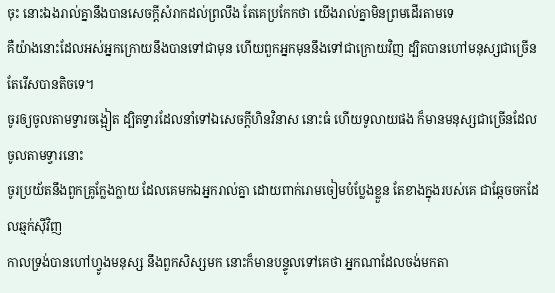ចុះ នោះឯងរាល់គ្នានឹងបានសេចក្ដីសំរាកដល់ព្រលឹង តែគេប្រកែកថា យើងរាល់គ្នាមិនព្រមដើរតាមទេ
គឺយ៉ាងនោះដែលអស់អ្នកក្រោយនឹងបានទៅជាមុន ហើយពួកអ្នកមុននឹងទៅជាក្រោយវិញ ដ្បិតបានហៅមនុស្សជាច្រើន តែរើសបានតិចទេ។
ចូរឲ្យចូលតាមទ្វារចង្អៀត ដ្បិតទ្វារដែលនាំទៅឯសេចក្ដីហិនវិនាស នោះធំ ហើយទូលាយផង ក៏មានមនុស្សជាច្រើនដែលចូលតាមទ្វារនោះ
ចូរប្រយ័តនឹងពួកគ្រូក្លែងក្លាយ ដែលគេមកឯអ្នករាល់គ្នា ដោយពាក់រោមចៀមបំប្លែងខ្លួន តែខាងក្នុងរបស់គេ ជាឆ្កែចចកដែលឆ្មក់ស៊ីវិញ
កាលទ្រង់បានហៅហ្វូងមនុស្ស នឹងពួកសិស្សមក នោះក៏មានបន្ទូលទៅគេថា អ្នកណាដែលចង់មកតា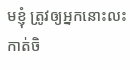មខ្ញុំ ត្រូវឲ្យអ្នកនោះលះកាត់ចិ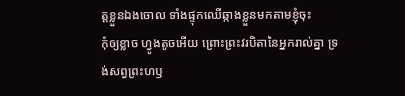ត្តខ្លួនឯងចោល ទាំងផ្ទុកឈើឆ្កាងខ្លួនមកតាមខ្ញុំចុះ
កុំឲ្យខ្លាច ហ្វូងតូចអើយ ព្រោះព្រះវរបិតានៃអ្នករាល់គ្នា ទ្រង់សព្វព្រះហឫ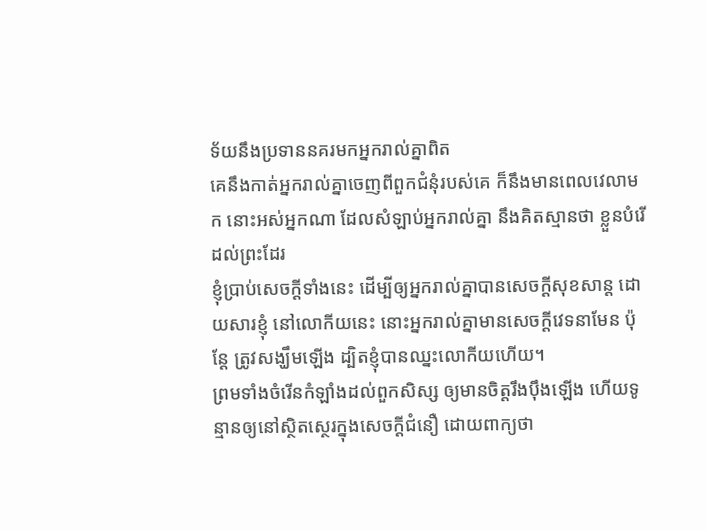ទ័យនឹងប្រទាននគរមកអ្នករាល់គ្នាពិត
គេនឹងកាត់អ្នករាល់គ្នាចេញពីពួកជំនុំរបស់គេ ក៏នឹងមានពេលវេលាមក នោះអស់អ្នកណា ដែលសំឡាប់អ្នករាល់គ្នា នឹងគិតស្មានថា ខ្លួនបំរើដល់ព្រះដែរ
ខ្ញុំប្រាប់សេចក្ដីទាំងនេះ ដើម្បីឲ្យអ្នករាល់គ្នាបានសេចក្ដីសុខសាន្ត ដោយសារខ្ញុំ នៅលោកីយនេះ នោះអ្នករាល់គ្នាមានសេចក្ដីវេទនាមែន ប៉ុន្តែ ត្រូវសង្ឃឹមឡើង ដ្បិតខ្ញុំបានឈ្នះលោកីយហើយ។
ព្រមទាំងចំរើនកំឡាំងដល់ពួកសិស្ស ឲ្យមានចិត្តរឹងប៉ឹងឡើង ហើយទូន្មានឲ្យនៅស្ថិតស្ថេរក្នុងសេចក្ដីជំនឿ ដោយពាក្យថា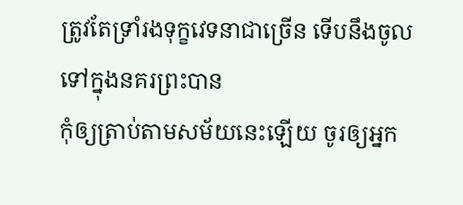ត្រូវតែទ្រាំរងទុក្ខវេទនាជាច្រើន ទើបនឹងចូលទៅក្នុងនគរព្រះបាន
កុំឲ្យត្រាប់តាមសម័យនេះឡើយ ចូរឲ្យអ្នក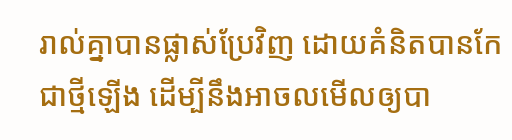រាល់គ្នាបានផ្លាស់ប្រែវិញ ដោយគំនិតបានកែជាថ្មីឡើង ដើម្បីនឹងអាចលមើលឲ្យបា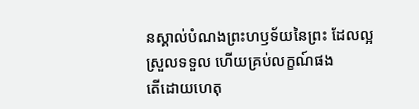នស្គាល់បំណងព្រះហឫទ័យនៃព្រះ ដែលល្អ ស្រួលទទួល ហើយគ្រប់លក្ខណ៍ផង
តើដោយហេតុ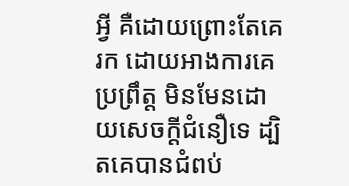អ្វី គឺដោយព្រោះតែគេរក ដោយអាងការគេប្រព្រឹត្ត មិនមែនដោយសេចក្ដីជំនឿទេ ដ្បិតគេបានជំពប់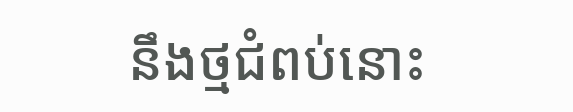នឹងថ្មជំពប់នោះ